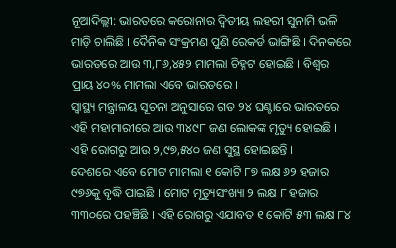ନୂଆଦିଲ୍ଲୀ: ଭାରତରେ କରୋନାର ଦ୍ୱିତୀୟ ଲହରୀ ସୁନାମି ଭଳି ମାଡ଼ି ଚାଲିଛି । ଦୈନିକ ସଂକ୍ରମଣ ପୁଣି ରେକର୍ଡ ଭାଙ୍ଗିଛି । ଦିନକରେ ଭାରତରେ ଆଉ ୩,୮୬,୪୫୨ ମାମଲା ଚିହ୍ନଟ ହୋଇଛି । ବିଶ୍ୱର ପ୍ରାୟ ୪୦% ମାମଲା ଏବେ ଭାରତରେ ।
ସ୍ୱାସ୍ଥ୍ୟ ମନ୍ତ୍ରାଳୟ ସୂଚନା ଅନୁସାରେ ଗତ ୨୪ ଘଣ୍ଟାରେ ଭାରତରେ ଏହି ମହାମାରୀରେ ଆଉ ୩୪୯୮ ଜଣ ଲୋକଙ୍କ ମୃତ୍ୟୁ ହୋଇଛି । ଏହି ରୋଗରୁ ଆଉ ୨,୯୭,୫୪୦ ଜଣ ସୁସ୍ଥ ହୋଇଛନ୍ତି ।
ଦେଶରେ ଏବେ ମୋଟ ମାମଲା ୧ କୋଟି ୮୭ ଲକ୍ଷ ୬୨ ହଜାର ୯୭୬କୁ ବୃଦ୍ଧି ପାଇଛି । ମୋଟ ମୃତ୍ୟୁସଂଖ୍ୟା ୨ ଲକ୍ଷ ୮ ହଜାର ୩୩୦ରେ ପହଞ୍ଚିଛି । ଏହି ରୋଗରୁ ଏଯାବତ ୧ କୋଟି ୫୩ ଲକ୍ଷ ୮୪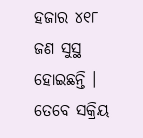ହଜାର ୪୧୮ ଜଣ ସୁସ୍ଥ ହୋଇଛନ୍ତି । ତେବେ ସକ୍ରିୟ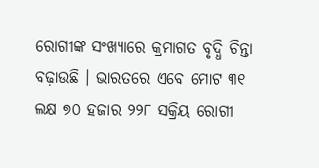ରୋଗୀଙ୍କ ସଂଖ୍ୟାରେ କ୍ରମାଗତ ବୃଦ୍ଧି ଚିନ୍ତା ବଢ଼ାଉଛି । ଭାରତରେ ଏବେ ମୋଟ ୩୧ ଲକ୍ଷ ୭୦ ହଜାର ୨୨୮ ସକ୍ରିୟ ରୋଗୀ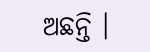ଅଛନ୍ତି ।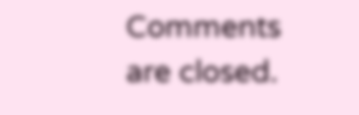Comments are closed.